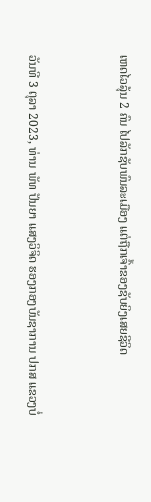ເຫດໄວລຸ້ນ 2 ຄົນ ໄປລັກຊັບພົນລະເມືອງ ແຕ່ຖືກເຈົ້າຂອງຊັບຍິງເສຍຊີວິດ


ວັນທີ 3 ຕຸລາ 2023, ທ່ານ ພັທ ປັນຍາ ແສງວິຈິດ ຮອງກອງບັນຊາການ ປກສ ແຂວງບໍ່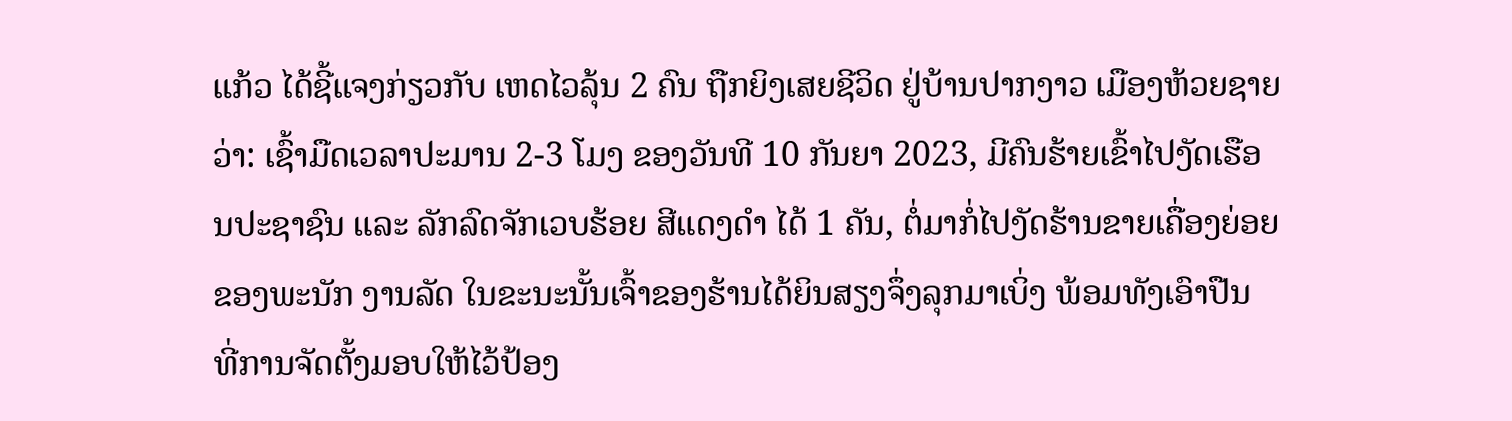ແກ້ວ ໄດ້ຊີ້ແຈງກ່ຽວກັບ ເຫດໄວລຸ້ນ 2 ຄົນ ຖືກຍິງເສຍຊີວິດ ຢູ່ບ້ານປາກງາວ ເມືອງຫ້ວຍຊາຍ ວ່າ: ເຊົ້າມືດເວລາປະມານ 2-3 ໂມງ ຂອງວັນທີ 10 ກັນຍາ 2023, ມີຄົນຮ້າຍເຂົ້າໄປງັດເຮືອນປະຊາຊົນ ແລະ ລັກລົດຈັກເວບຮ້ອຍ ສີແດງດຳ ໄດ້ 1 ຄັນ, ຕໍ່ມາກໍ່ໄປງັດຮ້ານຂາຍເຄື່ອງຍ່ອຍຂອງພະນັກ ງານລັດ ໃນຂະນະນັ້ນເຈົ້າຂອງຮ້ານໄດ້ຍິນສຽງຈຶ່ງລຸກມາເບິ່ງ ພ້ອມທັງເອົາປືນ ທີ່ການຈັດຕັ້ງມອບໃຫ້ໄວ້ປ້ອງ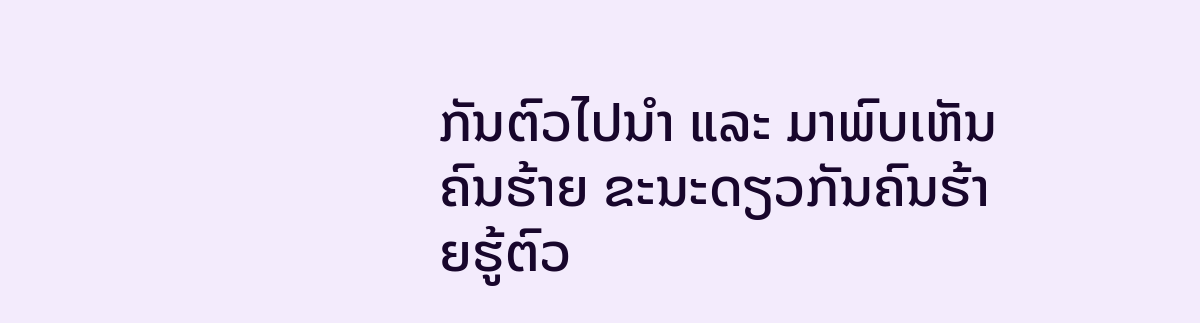ກັນຕົວໄປນຳ ແລະ ມາພົບເຫັນຄົນຮ້າຍ ຂະນະດຽວກັນຄົນຮ້າຍຮູ້ຕົວ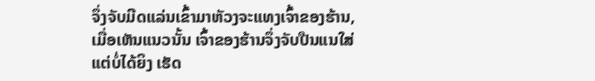ຈຶ່ງຈັບມີດແລ່ນເຂົ້າມາຫັວງຈະແທງເຈົ້າຂອງຮ້ານ, ເມື່ອເຫັນແນວນັ້ນ ເຈົ້າຂອງຮ້ານຈຶ່ງຈັບປືນແນໃສ່ ແຕ່ບໍ່ໄດ້ຍິງ ເຮັດ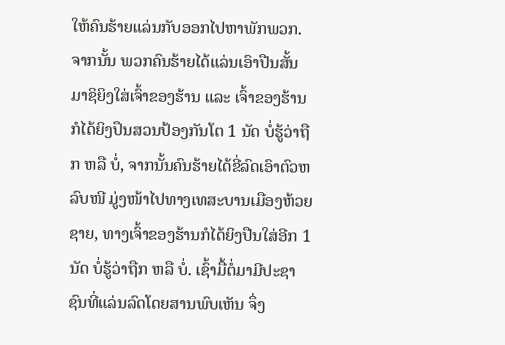ໃຫ້ຄົນຮ້າຍແລ່ນກັບອອກໄປຫາພັກພວກ. ຈາກນັ້ນ ພວກຄົນຮ້າຍໄດ້ແລ່ນເອົາປືນສັ້ນມາຊິຍິງໃສ່ເຈົ້າຂອງຮ້ານ ແລະ ເຈົ້າຂອງຮ້ານ ກໍໄດ້ຍິງປຶນສວນປ້ອງກັນໂຕ 1 ນັດ ບໍ່ຮູ້ວ່າຖືກ ຫລື ບໍ່, ຈາກນັ້ນຄົນຮ້າຍໄດ້ຂີ່ລົດເອົາຕົວຫລົບໜີ ມູ່ງໜ້າໄປທາງເທສະບານເມືອງຫ້ວຍຊາຍ, ທາງເຈົ້າຂອງຮ້ານກໍໄດ້ຍິງປືນໃສ່ອີກ 1 ນັດ ບໍ່ຮູ້ວ່າຖືກ ຫລື ບໍ່. ເຊົ້າມື້ຕໍ່ມາມີປະຊາຊົນທີ່ແລ່ນລົດໂດຍສານພົບເຫັນ ຈຶ່ງ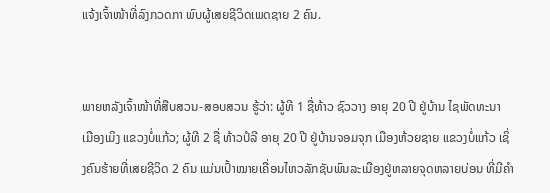ແຈ້ງເຈົ້າໜ້າທີ່ລົງກວດກາ ພົບຜູ້ເສຍຊີວິດເພດຊາຍ 2 ຄົນ.


ພາຍຫລັງເຈົ້າໜ້າທີ່ສືບສວນ-ສອບສວນ ຮູ້ວ່າ: ຜູ້ທີ 1 ຊື່ທ້າວ ຊົວວາງ ອາຍຸ 20 ປີ ຢູ່ບ້ານ ໄຊພັດທະນາ ເມືອງເມິງ ແຂວງບໍ່ແກ້ວ; ຜູ້ທີ 2 ຊື່ ທ້າວປໍລີ ອາຍຸ 20 ປີ ຢູ່ບ້ານຈອມຈຸກ ເມືອງຫ້ວຍຊາຍ ແຂວງບໍ່ແກ້ວ ເຊິ່ງຄົນຮ້າຍທີ່ເສຍຊີວິດ 2 ຄົນ ແມ່ນເປົ້າໝາຍເຄື່ອນໄຫວລັກຊັບພົນລະເມືອງຢູ່ຫລາຍຈຸດຫລາຍບ່ອນ ທີ່ມີຄຳ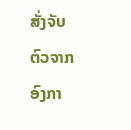ສັ່ງຈັບຕົວຈາກອົງກາ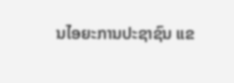ນໄອຍະການປະຊາຊົນ ແຂ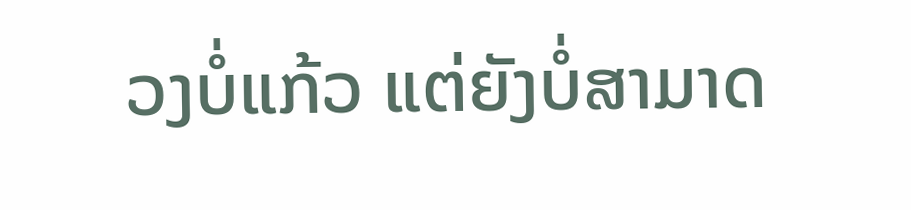ວງບໍ່ແກ້ວ ແຕ່ຍັງບໍ່ສາມາດ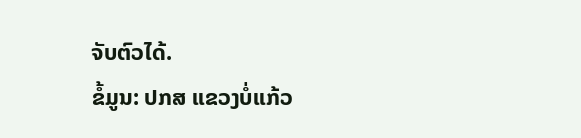ຈັບຕົວໄດ້.
ຂໍ້ມູນ: ປກສ ແຂວງບໍ່ແກ້ວ